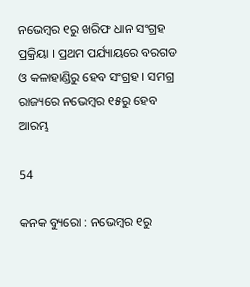ନଭେମ୍ବର ୧ରୁ ଖରିଫ ଧାନ ସଂଗ୍ରହ ପ୍ରକ୍ରିୟା । ପ୍ରଥମ ପର୍ଯ୍ୟାୟରେ ବରଗଡ ଓ କଳାହାଣ୍ଡିରୁ ହେବ ସଂଗ୍ରହ । ସମଗ୍ର ରାଜ୍ୟରେ ନଭେମ୍ବର ୧୫ରୁ ହେବ ଆରମ୍ଭ

54

କନକ ବ୍ୟୁରୋ : ନଭେମ୍ବର ୧ରୁ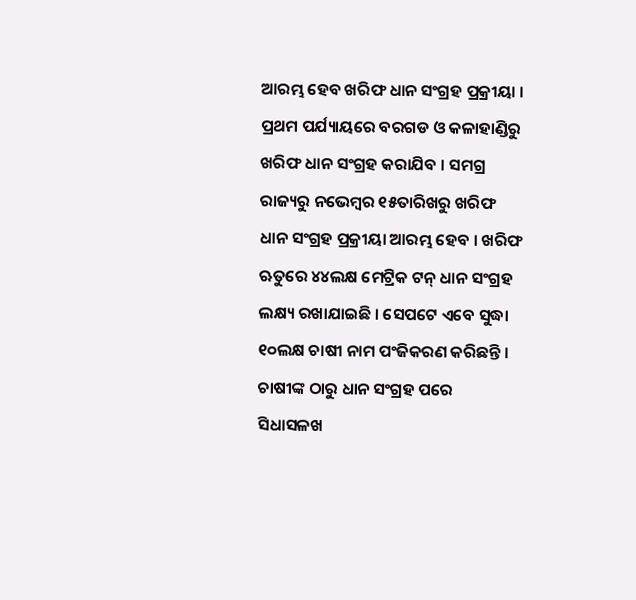ଆରମ୍ଭ ହେବ ଖରିଫ ଧାନ ସଂଗ୍ରହ ପ୍ରକ୍ରୀୟା । ପ୍ରଥମ ପର୍ଯ୍ୟାୟରେ ବରଗଡ ଓ କଳାହାଣ୍ଡିରୁ ଖରିଫ ଧାନ ସଂଗ୍ରହ କରାଯିବ । ସମଗ୍ର ରାଜ୍ୟରୁ ନଭେମ୍ବର ୧୫ତାରିଖରୁ ଖରିଫ ଧାନ ସଂଗ୍ରହ ପ୍ରକ୍ରୀୟା ଆରମ୍ଭ ହେବ । ଖରିଫ ଋତୁରେ ୪୪ଲକ୍ଷ ମେଟ୍ରିକ ଟନ୍ ଧାନ ସଂଗ୍ରହ ଲକ୍ଷ୍ୟ ରଖାଯାଇଛି । ସେପଟେ ଏବେ ସୁଦ୍ଧା ୧୦ଲକ୍ଷ ଚାଷୀ ନାମ ପଂଜିକରଣ କରିଛନ୍ତି । ଚାଷୀଙ୍କ ଠାରୁ ଧାନ ସଂଗ୍ରହ ପରେ ସିଧାସଳଖ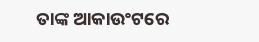ତାଙ୍କ ଆକାଉଂଟରେ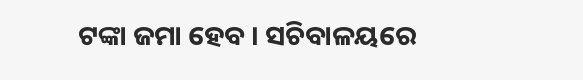ଟଙ୍କା ଜମା ହେବ । ସଚିବାଳୟରେ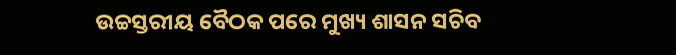ଉଚ୍ଚସ୍ତରୀୟ ବୈଠକ ପରେ ମୁଖ୍ୟ ଶାସନ ସଚିବ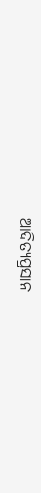ଆଦିତ୍ୟପ୍ରସାନ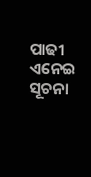ପାଢୀ ଏନେଇ ସୂଚନା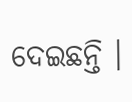ଦେଇଛନ୍ତି ।